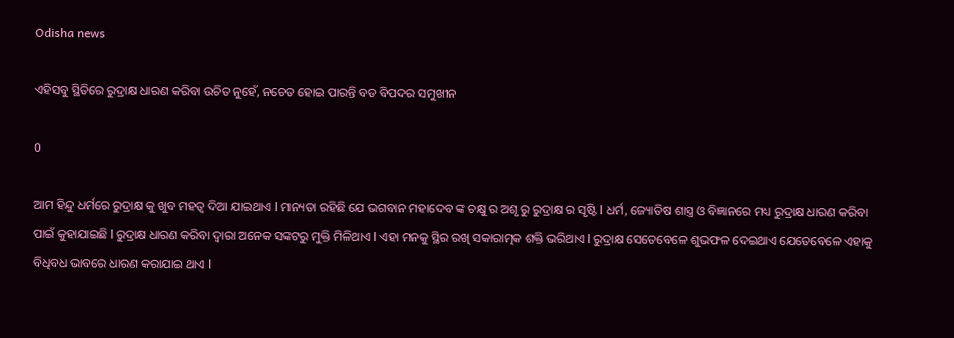Odisha news

ଏହିସବୁ ସ୍ଥିତିରେ ରୁଦ୍ରାକ୍ଷ ଧାରଣ କରିବା ଉଚିତ ନୁହେଁ, ନଚେତ ହୋଇ ପାରନ୍ତି ବଡ ବିପଦର ସମୁଖୀନ

0

ଆମ ହିନ୍ଦୁ ଧର୍ମରେ ରୁଦ୍ରାକ୍ଷ କୁ ଖୁବ ମହତ୍ୱ ଦିଆ ଯାଇଥାଏ l ମାନ୍ୟତା ରହିଛି ଯେ ଭଗବାନ ମହାଦେବ ଙ୍କ ଚକ୍ଷୁ ର ଅଶୃ ରୁ ରୁଦ୍ରାକ୍ଷ ର ସୃଷ୍ଟି l ଧର୍ମ, ଜ୍ୟୋତିଷ ଶାସ୍ତ୍ର ଓ ବିଜ୍ଞାନରେ ମଧ୍ୟ ରୁଦ୍ରାକ୍ଷ ଧାରଣ କରିବା ପାଇଁ କୁହାଯାଇଛି l ରୁଦ୍ରାକ୍ଷ ଧାରଣ କରିବା ଦ୍ୱାରା ଅନେକ ସଙ୍କଟରୁ ମୁକ୍ତି ମିଳିଥାଏ l ଏହା ମନକୁ ସ୍ଥିର ରଖି ସକାରାତ୍ମକ ଶକ୍ତି ଭରିଥାଏ l ରୁଦ୍ରାକ୍ଷ ସେତେବେଳେ ଶୁଭଫଳ ଦେଇଥାଏ ଯେତେବେଳେ ଏହାକୁ ବିଧିବଧ ଭାବରେ ଧାରଣ କରାଯାଇ ଥାଏ l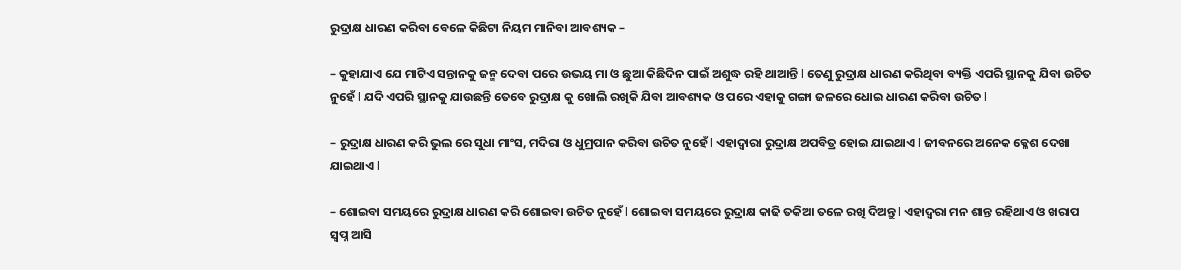ରୁଦ୍ରାକ୍ଷ ଧାରଣ କରିବା ବେଳେ କିଛିଟା ନିୟମ ମାନିବା ଆବଶ୍ୟକ –

– କୁହାଯାଏ ଯେ ମାଟିଏ ସନ୍ତାନକୁ ଜନ୍ମ ଦେବା ପରେ ଉଭୟ ମା ଓ ଛୁଆ କିଛିଦିନ ପାଇଁ ଅଶୁଦ୍ଧ ରହି ଥାଆନ୍ତି l ତେଣୁ ରୁଦ୍ରାକ୍ଷ ଧାରଣ କରିଥିବା ବ୍ୟକ୍ତି ଏପରି ସ୍ଥାନକୁ ଯିବା ଉଚିତ ନୁହେଁ l ଯଦି ଏପରି ସ୍ଥାନକୁ ଯାଉଛନ୍ତି ତେବେ ରୁଦ୍ରାକ୍ଷ କୁ ଖୋଲି ରଖିକି ଯିବା ଆବଶ୍ୟକ ଓ ପରେ ଏହାକୁ ଗଙ୍ଗା ଜଳରେ ଧୋଇ ଧାରଣ କରିବା ଉଚିତ l

– ରୁଦ୍ରାକ୍ଷ ଧାରଣ କରି ଭୁଲ ରେ ସୁଧା ମାଂସ, ମଦିରା ଓ ଧୁମ୍ରପାନ କରିବା ଉଚିତ ନୁହେଁ l ଏହାଦ୍ୱାରା ରୁଦ୍ରାକ୍ଷ ଅପବିତ୍ର ହୋଇ ଯାଇଥାଏ l ଜୀବନରେ ଅନେକ କ୍ଳେଶ ଦେଖା ଯାଇଥାଏ l

– ଶୋଇବା ସମୟରେ ରୁଦ୍ରାକ୍ଷ ଧାରଣ କରି ଶୋଇବା ଉଚିତ ନୁହେଁ l ଶୋଇବା ସମୟରେ ରୁଦ୍ରାକ୍ଷ କାଢି ତକିଆ ତଳେ ରଖି ଦିଅନ୍ତୁ l ଏହାଦ୍ୱରା ମନ ଶାନ୍ତ ରହିଥାଏ ଓ ଖରାପ ସ୍ବପ୍ନ ଆସି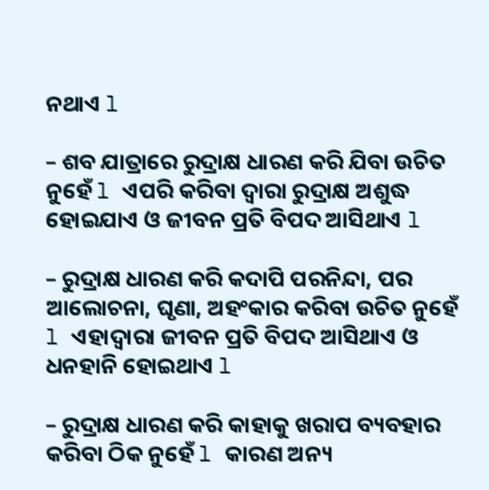ନଥାଏ l

– ଶବ ଯାତ୍ରାରେ ରୁଦ୍ରାକ୍ଷ ଧାରଣ କରି ଯିବା ଉଚିତ ନୁହେଁ l ଏପରି କରିବା ଦ୍ୱାରା ରୁଦ୍ରାକ୍ଷ ଅଶୁଦ୍ଧ ହୋଇଯାଏ ଓ ଜୀବନ ପ୍ରତି ବିପଦ ଆସିଥାଏ l

– ରୁଦ୍ରାକ୍ଷ ଧାରଣ କରି କଦାପି ପରନିନ୍ଦା, ପର ଆଲୋଚନା, ଘୃଣା, ଅହଂକାର କରିବା ଉଚିତ ନୁହେଁ l ଏହାଦ୍ୱାରା ଜୀବନ ପ୍ରତି ବିପଦ ଆସିଥାଏ ଓ ଧନହାନି ହୋଇଥାଏ l

– ରୁଦ୍ରାକ୍ଷ ଧାରଣ କରି କାହାକୁ ଖରାପ ବ୍ୟବହାର କରିବା ଠିକ ନୁହେଁ l କାରଣ ଅନ୍ୟ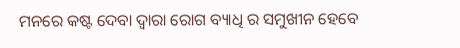ମନରେ କଷ୍ଟ ଦେବା ଦ୍ୱାରା ରୋଗ ବ୍ୟାଧି ର ସମୁଖୀନ ହେବେ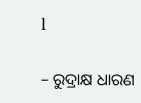l

– ରୁଦ୍ରାକ୍ଷ ଧାରଣ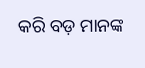କରି ବଡ଼ ମାନଙ୍କ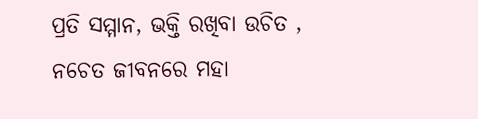ପ୍ରତି ସମ୍ମାନ, ଭକ୍ତି ରଖିବା ଉଚିତ , ନଚେତ ଜୀବନରେ ମହା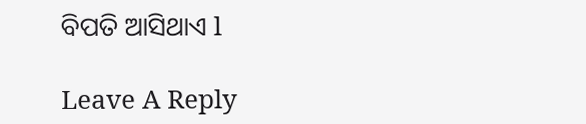ବିପତି ଆସିଥାଏ l

Leave A Reply